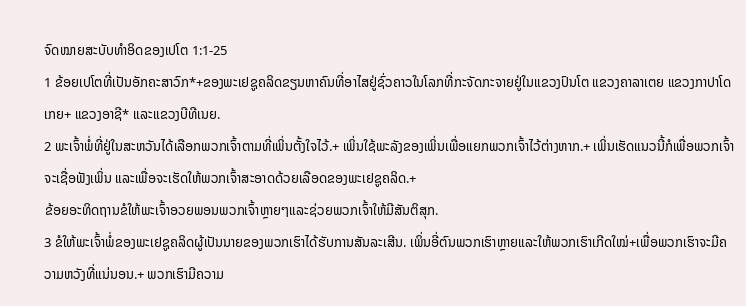ຈົດໝາຍສະບັບທຳອິດຂອງເປໂຕ 1:1-25
1 ຂ້ອຍເປໂຕທີ່ເປັນອັກຄະສາວົກ*+ຂອງພະເຢຊູຄລິດຂຽນຫາຄົນທີ່ອາໄສຢູ່ຊົ່ວຄາວໃນໂລກທີ່ກະຈັດກະຈາຍຢູ່ໃນແຂວງປົນໂຕ ແຂວງຄາລາເຕຍ ແຂວງກາປາໂດເກຍ+ ແຂວງອາຊີ* ແລະແຂວງບີທີເນຍ.
2 ພະເຈົ້າພໍ່ທີ່ຢູ່ໃນສະຫວັນໄດ້ເລືອກພວກເຈົ້າຕາມທີ່ເພິ່ນຕັ້ງໃຈໄວ້.+ ເພິ່ນໃຊ້ພະລັງຂອງເພິ່ນເພື່ອແຍກພວກເຈົ້າໄວ້ຕ່າງຫາກ.+ ເພິ່ນເຮັດແນວນີ້ກໍເພື່ອພວກເຈົ້າຈະເຊື່ອຟັງເພິ່ນ ແລະເພື່ອຈະເຮັດໃຫ້ພວກເຈົ້າສະອາດດ້ວຍເລືອດຂອງພະເຢຊູຄລິດ.+
ຂ້ອຍອະທິດຖານຂໍໃຫ້ພະເຈົ້າອວຍພອນພວກເຈົ້າຫຼາຍໆແລະຊ່ວຍພວກເຈົ້າໃຫ້ມີສັນຕິສຸກ.
3 ຂໍໃຫ້ພະເຈົ້າພໍ່ຂອງພະເຢຊູຄລິດຜູ້ເປັນນາຍຂອງພວກເຮົາໄດ້ຮັບການສັນລະເສີນ. ເພິ່ນອີ່ຕົນພວກເຮົາຫຼາຍແລະໃຫ້ພວກເຮົາເກີດໃໝ່+ເພື່ອພວກເຮົາຈະມີຄວາມຫວັງທີ່ແນ່ນອນ.+ ພວກເຮົາມີຄວາມ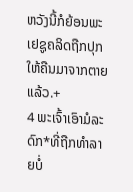ຫວັງນີ້ກໍຍ້ອນພະເຢຊູຄລິດຖືກປຸກໃຫ້ຄືນມາຈາກຕາຍແລ້ວ.+
4 ພະເຈົ້າເອົາມໍລະດົກ*ທີ່ຖືກທຳລາຍບໍ່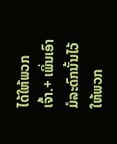ໄດ້ໃຫ້ພວກເຈົ້າ.+ ເພິ່ນເອົາມໍລະດົກນັ້ນໄວ້ໃຫ້ພວກ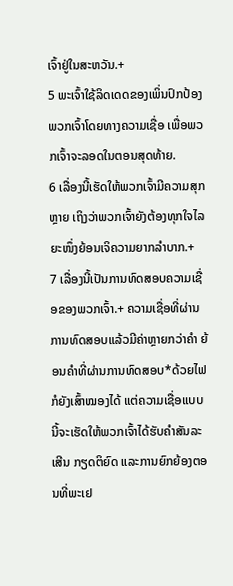ເຈົ້າຢູ່ໃນສະຫວັນ.+
5 ພະເຈົ້າໃຊ້ລິດເດດຂອງເພິ່ນປົກປ້ອງພວກເຈົ້າໂດຍທາງຄວາມເຊື່ອ ເພື່ອພວກເຈົ້າຈະລອດໃນຕອນສຸດທ້າຍ.
6 ເລື່ອງນີ້ເຮັດໃຫ້ພວກເຈົ້າມີຄວາມສຸກຫຼາຍ ເຖິງວ່າພວກເຈົ້າຍັງຕ້ອງທຸກໃຈໄລຍະໜຶ່ງຍ້ອນເຈິຄວາມຍາກລຳບາກ.+
7 ເລື່ອງນີ້ເປັນການທົດສອບຄວາມເຊື່ອຂອງພວກເຈົ້າ.+ ຄວາມເຊື່ອທີ່ຜ່ານການທົດສອບແລ້ວມີຄ່າຫຼາຍກວ່າຄຳ ຍ້ອນຄຳທີ່ຜ່ານການທົດສອບ*ດ້ວຍໄຟກໍຍັງເສົ້າໝອງໄດ້ ແຕ່ຄວາມເຊື່ອແບບນີ້ຈະເຮັດໃຫ້ພວກເຈົ້າໄດ້ຮັບຄຳສັນລະເສີນ ກຽດຕິຍົດ ແລະການຍົກຍ້ອງຕອນທີ່ພະເຢ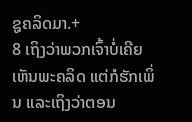ຊູຄລິດມາ.+
8 ເຖິງວ່າພວກເຈົ້າບໍ່ເຄີຍເຫັນພະຄລິດ ແຕ່ກໍຮັກເພິ່ນ ແລະເຖິງວ່າຕອນ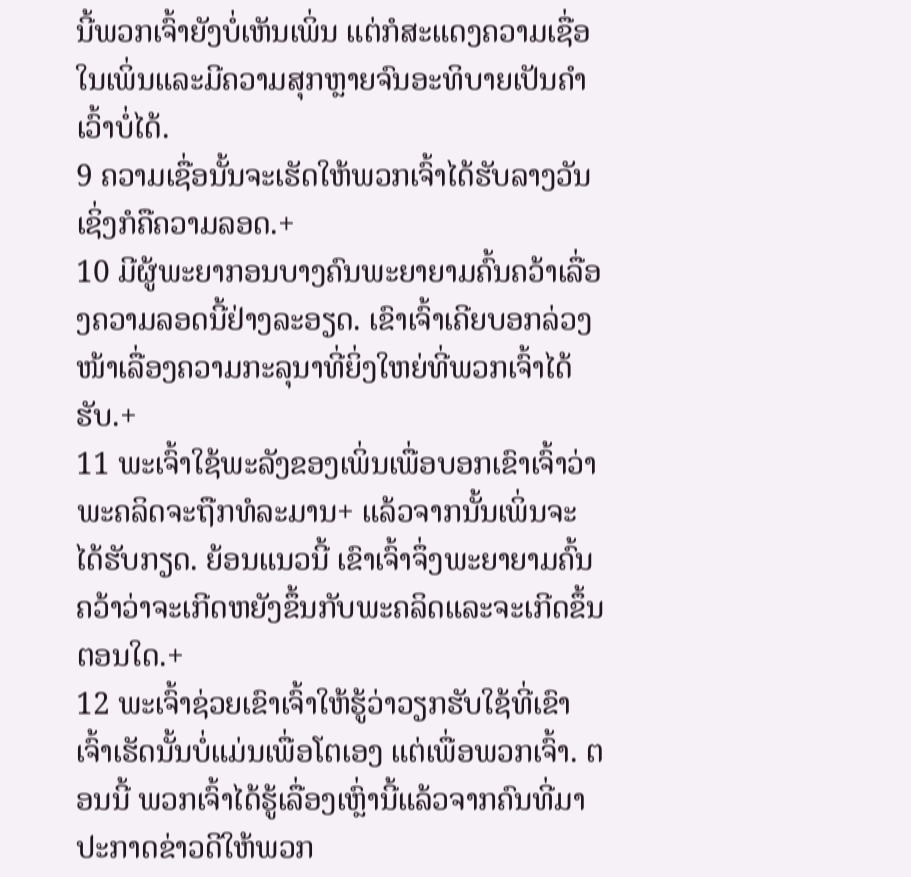ນີ້ພວກເຈົ້າຍັງບໍ່ເຫັນເພິ່ນ ແຕ່ກໍສະແດງຄວາມເຊື່ອໃນເພິ່ນແລະມີຄວາມສຸກຫຼາຍຈົນອະທິບາຍເປັນຄຳເວົ້າບໍ່ໄດ້.
9 ຄວາມເຊື່ອນັ້ນຈະເຮັດໃຫ້ພວກເຈົ້າໄດ້ຮັບລາງວັນເຊິ່ງກໍຄືຄວາມລອດ.+
10 ມີຜູ້ພະຍາກອນບາງຄົນພະຍາຍາມຄົ້ນຄວ້າເລື່ອງຄວາມລອດນີ້ຢ່າງລະອຽດ. ເຂົາເຈົ້າເຄີຍບອກລ່ວງໜ້າເລື່ອງຄວາມກະລຸນາທີ່ຍິ່ງໃຫຍ່ທີ່ພວກເຈົ້າໄດ້ຮັບ.+
11 ພະເຈົ້າໃຊ້ພະລັງຂອງເພິ່ນເພື່ອບອກເຂົາເຈົ້າວ່າພະຄລິດຈະຖືກທໍລະມານ+ ແລ້ວຈາກນັ້ນເພິ່ນຈະໄດ້ຮັບກຽດ. ຍ້ອນແນວນີ້ ເຂົາເຈົ້າຈຶ່ງພະຍາຍາມຄົ້ນຄວ້າວ່າຈະເກີດຫຍັງຂຶ້ນກັບພະຄລິດແລະຈະເກີດຂຶ້ນຕອນໃດ.+
12 ພະເຈົ້າຊ່ວຍເຂົາເຈົ້າໃຫ້ຮູ້ວ່າວຽກຮັບໃຊ້ທີ່ເຂົາເຈົ້າເຮັດນັ້ນບໍ່ແມ່ນເພື່ອໂຕເອງ ແຕ່ເພື່ອພວກເຈົ້າ. ຕອນນີ້ ພວກເຈົ້າໄດ້ຮູ້ເລື່ອງເຫຼົ່ານີ້ແລ້ວຈາກຄົນທີ່ມາປະກາດຂ່າວດີໃຫ້ພວກ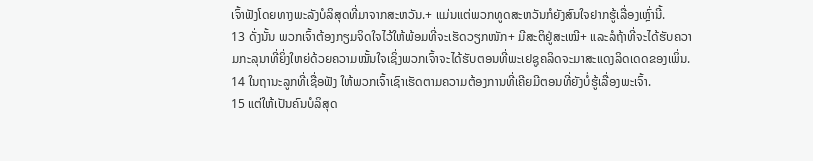ເຈົ້າຟັງໂດຍທາງພະລັງບໍລິສຸດທີ່ມາຈາກສະຫວັນ.+ ແມ່ນແຕ່ພວກທູດສະຫວັນກໍຍັງສົນໃຈຢາກຮູ້ເລື່ອງເຫຼົ່ານີ້.
13 ດັ່ງນັ້ນ ພວກເຈົ້າຕ້ອງກຽມຈິດໃຈໄວ້ໃຫ້ພ້ອມທີ່ຈະເຮັດວຽກໜັກ+ ມີສະຕິຢູ່ສະເໝີ+ ແລະລໍຖ້າທີ່ຈະໄດ້ຮັບຄວາມກະລຸນາທີ່ຍິ່ງໃຫຍ່ດ້ວຍຄວາມໝັ້ນໃຈເຊິ່ງພວກເຈົ້າຈະໄດ້ຮັບຕອນທີ່ພະເຢຊູຄລິດຈະມາສະແດງລິດເດດຂອງເພິ່ນ.
14 ໃນຖານະລູກທີ່ເຊື່ອຟັງ ໃຫ້ພວກເຈົ້າເຊົາເຮັດຕາມຄວາມຕ້ອງການທີ່ເຄີຍມີຕອນທີ່ຍັງບໍ່ຮູ້ເລື່ອງພະເຈົ້າ.
15 ແຕ່ໃຫ້ເປັນຄົນບໍລິສຸດ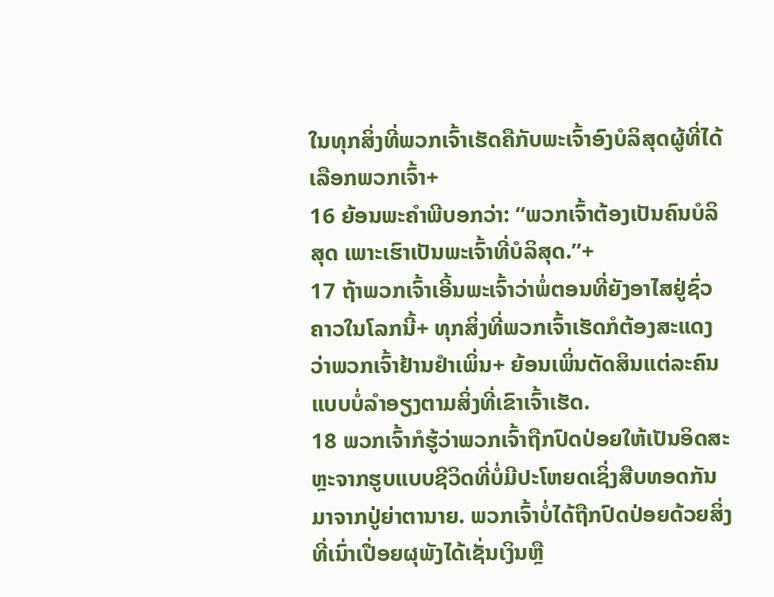ໃນທຸກສິ່ງທີ່ພວກເຈົ້າເຮັດຄືກັບພະເຈົ້າອົງບໍລິສຸດຜູ້ທີ່ໄດ້ເລືອກພວກເຈົ້າ+
16 ຍ້ອນພະຄຳພີບອກວ່າ: “ພວກເຈົ້າຕ້ອງເປັນຄົນບໍລິສຸດ ເພາະເຮົາເປັນພະເຈົ້າທີ່ບໍລິສຸດ.”+
17 ຖ້າພວກເຈົ້າເອີ້ນພະເຈົ້າວ່າພໍ່ຕອນທີ່ຍັງອາໄສຢູ່ຊົ່ວຄາວໃນໂລກນີ້+ ທຸກສິ່ງທີ່ພວກເຈົ້າເຮັດກໍຕ້ອງສະແດງວ່າພວກເຈົ້າຢ້ານຢຳເພິ່ນ+ ຍ້ອນເພິ່ນຕັດສິນແຕ່ລະຄົນແບບບໍ່ລຳອຽງຕາມສິ່ງທີ່ເຂົາເຈົ້າເຮັດ.
18 ພວກເຈົ້າກໍຮູ້ວ່າພວກເຈົ້າຖືກປົດປ່ອຍໃຫ້ເປັນອິດສະຫຼະຈາກຮູບແບບຊີວິດທີ່ບໍ່ມີປະໂຫຍດເຊິ່ງສືບທອດກັນມາຈາກປູ່ຍ່າຕານາຍ. ພວກເຈົ້າບໍ່ໄດ້ຖືກປົດປ່ອຍດ້ວຍສິ່ງທີ່ເນົ່າເປື່ອຍຜຸພັງໄດ້ເຊັ່ນເງິນຫຼື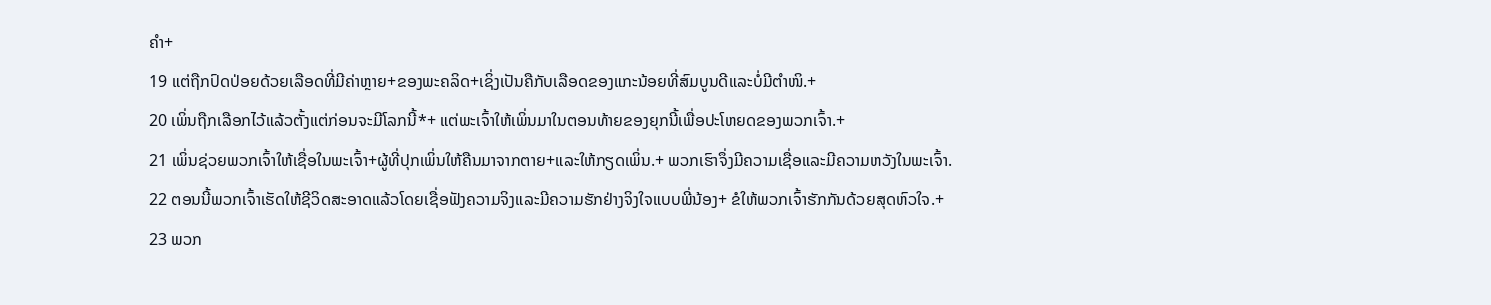ຄຳ+
19 ແຕ່ຖືກປົດປ່ອຍດ້ວຍເລືອດທີ່ມີຄ່າຫຼາຍ+ຂອງພະຄລິດ+ເຊິ່ງເປັນຄືກັບເລືອດຂອງແກະນ້ອຍທີ່ສົມບູນດີແລະບໍ່ມີຕຳໜິ.+
20 ເພິ່ນຖືກເລືອກໄວ້ແລ້ວຕັ້ງແຕ່ກ່ອນຈະມີໂລກນີ້*+ ແຕ່ພະເຈົ້າໃຫ້ເພິ່ນມາໃນຕອນທ້າຍຂອງຍຸກນີ້ເພື່ອປະໂຫຍດຂອງພວກເຈົ້າ.+
21 ເພິ່ນຊ່ວຍພວກເຈົ້າໃຫ້ເຊື່ອໃນພະເຈົ້າ+ຜູ້ທີ່ປຸກເພິ່ນໃຫ້ຄືນມາຈາກຕາຍ+ແລະໃຫ້ກຽດເພິ່ນ.+ ພວກເຮົາຈຶ່ງມີຄວາມເຊື່ອແລະມີຄວາມຫວັງໃນພະເຈົ້າ.
22 ຕອນນີ້ພວກເຈົ້າເຮັດໃຫ້ຊີວິດສະອາດແລ້ວໂດຍເຊື່ອຟັງຄວາມຈິງແລະມີຄວາມຮັກຢ່າງຈິງໃຈແບບພີ່ນ້ອງ+ ຂໍໃຫ້ພວກເຈົ້າຮັກກັນດ້ວຍສຸດຫົວໃຈ.+
23 ພວກ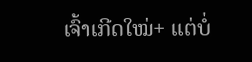ເຈົ້າເກີດໃໝ່+ ແຕ່ບໍ່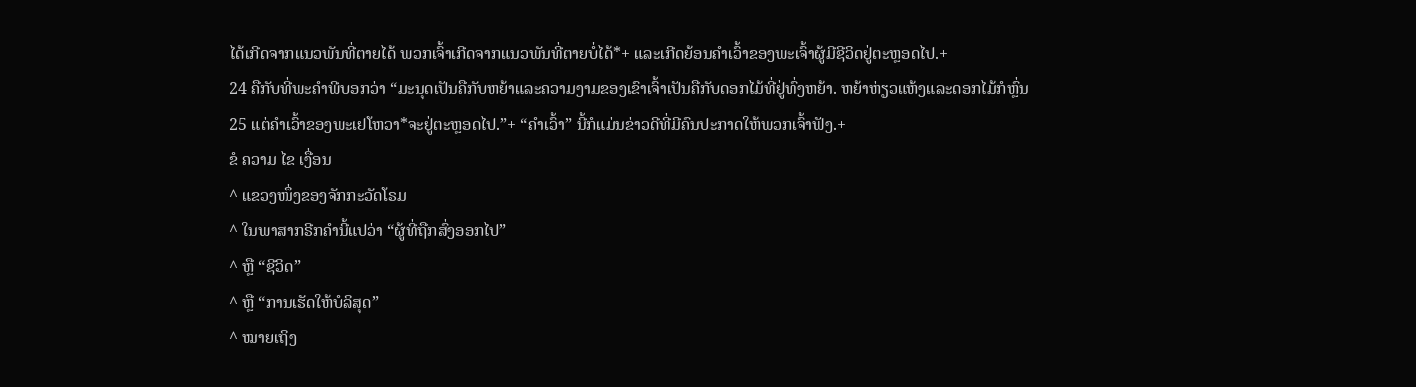ໄດ້ເກີດຈາກແນວພັນທີ່ຕາຍໄດ້ ພວກເຈົ້າເກີດຈາກແນວພັນທີ່ຕາຍບໍ່ໄດ້*+ ແລະເກີດຍ້ອນຄຳເວົ້າຂອງພະເຈົ້າຜູ້ມີຊີວິດຢູ່ຕະຫຼອດໄປ.+
24 ຄືກັບທີ່ພະຄຳພີບອກວ່າ “ມະນຸດເປັນຄືກັບຫຍ້າແລະຄວາມງາມຂອງເຂົາເຈົ້າເປັນຄືກັບດອກໄມ້ທີ່ຢູ່ທົ່ງຫຍ້າ. ຫຍ້າຫ່ຽວແຫ້ງແລະດອກໄມ້ກໍຫຼົ່ນ
25 ແຕ່ຄຳເວົ້າຂອງພະເຢໂຫວາ*ຈະຢູ່ຕະຫຼອດໄປ.”+ “ຄຳເວົ້າ” ນີ້ກໍແມ່ນຂ່າວດີທີ່ມີຄົນປະກາດໃຫ້ພວກເຈົ້າຟັງ.+
ຂໍ ຄວາມ ໄຂ ເງື່ອນ
^ ແຂວງໜຶ່ງຂອງຈັກກະວັດໂຣມ
^ ໃນພາສາກຣີກຄຳນີ້ແປວ່າ “ຜູ້ທີ່ຖືກສົ່ງອອກໄປ”
^ ຫຼື “ຊີວິດ”
^ ຫຼື “ການເຮັດໃຫ້ບໍລິສຸດ”
^ ໝາຍເຖິງ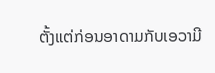ຕັ້ງແຕ່ກ່ອນອາດາມກັບເອວາມີ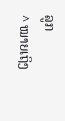ລູກ
^ ໝາຍເຖິງ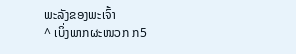ພະລັງຂອງພະເຈົ້າ
^ ເບິ່ງພາກຜະໜວກ ກ5